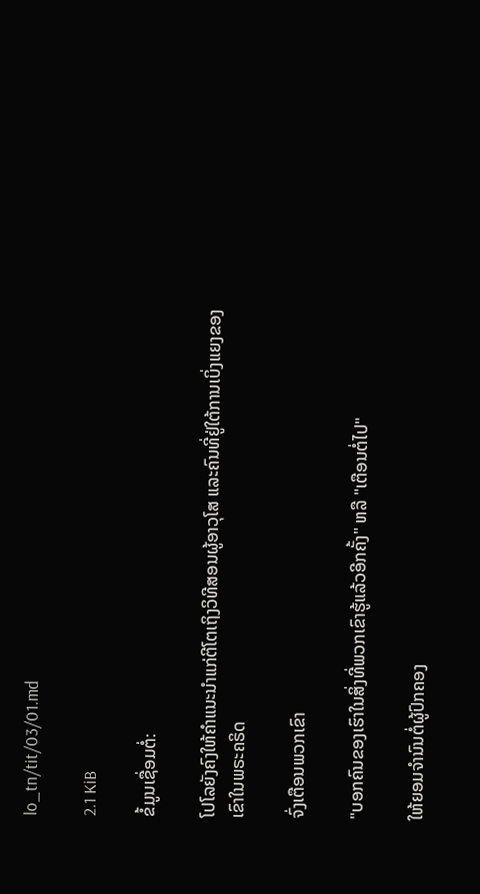lo_tn/tit/03/01.md

2.1 KiB

ຂໍ້ມູນເຊື່ອມຕໍ່:

ໂປໂລຍັງຄົງໃຫ້ຄຳແນະນຳແກ່ຕີໂຕເຖິງວິທີສອນຜູ້ອາວຸໂສ ແລະຄົນທີ່ຢູ່ໃຕ້ການເບິ່ງແຍງຂອງເຂົາໃນພຣະຄຣິດ

ຈົ່ງເຕືອນພວກເຂົາ

"ບອກຄົນຂອງເຮົາໃນສິ່ງທີ່ພວກເຂົາຮູ້ແລ້ວອີກຄັ້ງ" ຫລື "ເຕືອນຕໍ່ໄປ"

ໃຫ້ຍອມຈຳນົນຕໍ່ຜູ້ປົກຄອງ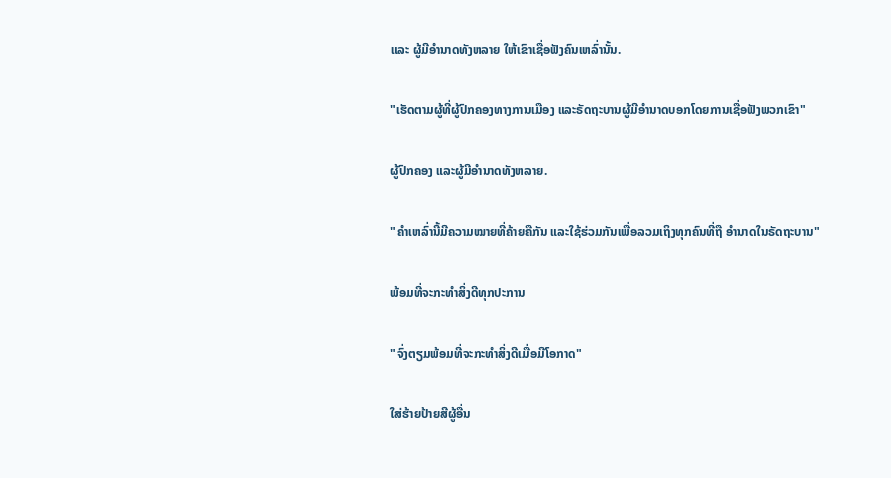ແລະ ຜູ້ມີອຳນາດທັງຫລາຍ ໃຫ້ເຂົາເຊື່ອຟັງຄົນເຫລົ່ານັ້ນ.

"ເຮັດຕາມຜູ້ທີ່ຜູ້ປົກຄອງທາງການເມືອງ ແລະຣັດຖະບານຜູ້ມີອຳນາດບອກໂດຍການເຊື່ອຟັງພວກເຂົາ"

ຜູ້ປົກຄອງ ແລະຜູ້ມີອຳນາດທັງຫລາຍ.

"ຄຳເຫລົ່ານີ້ມີຄວາມໝາຍທີ່ຄ້າຍຄືກັນ ແລະໃຊ້ຮ່ວມກັນເພື່ອລວມເຖິງທຸກຄົນທີ່ຖື ອຳນາດໃນຣັດຖະບານ"

ພ້ອມທີ່ຈະກະທຳສິ່ງດີທຸກປະການ

"ຈົ່ງຕຽມພ້ອມທີ່ຈະກະທຳສິ່ງດີເມື່ອມີໂອກາດ"

ໃສ່ຮ້າຍປ້າຍສີຜູ້ອື່ນ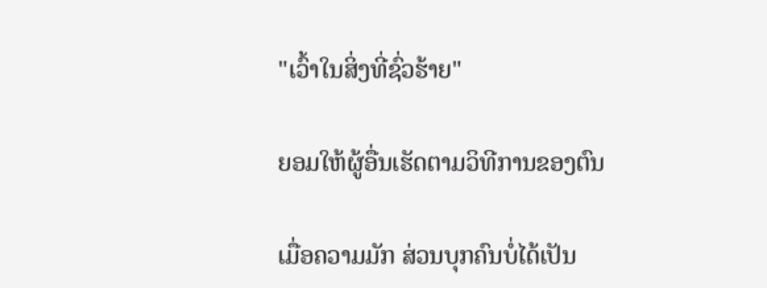"ເວົ້າໃນສິ່ງທີ່ຊົ່ວຮ້າຍ"

ຍອມໃຫ້ຜູ້ອື່ນເຮັດຕາມວິທີການຂອງຕົນ

ເມື່ອຄວາມມັກ ສ່ວນບຸກຄົນບໍ່ໄດ້ເປັນ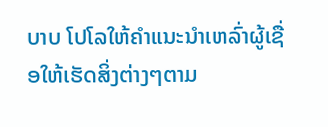ບາບ ໂປໂລໃຫ້ຄຳແນະນຳເຫລົ່າຜູ້ເຊື່ອໃຫ້ເຮັດສິ່ງຕ່າງໆຕາມ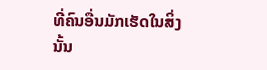ທີ່ຄົນອື່ນມັກເຮັດໃນສິ່ງນັ້ນ